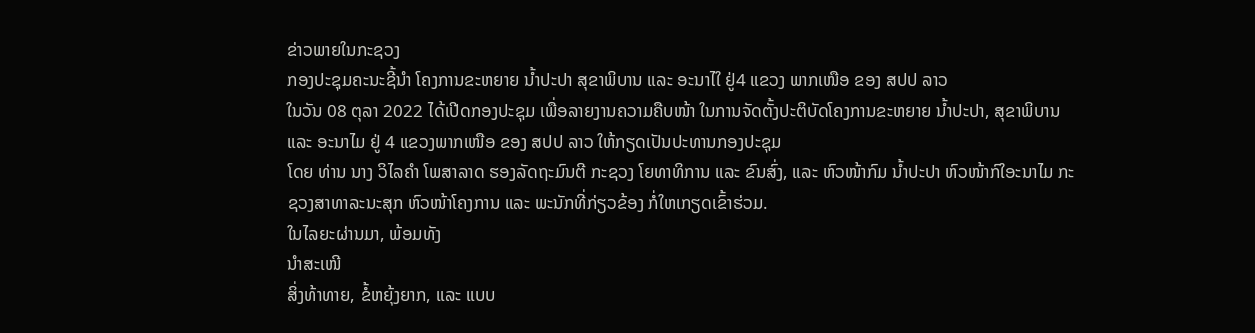ຂ່າວພາຍໃນກະຊວງ
ກອງປະຊຸມຄະນະຊີ້ນຳ ໂຄງການຂະຫຍາຍ ນໍ້າປະປາ ສຸຂາພິບານ ແລະ ອະນາໄໃ ຢູ່4 ແຂວງ ພາກເໜືອ ຂອງ ສປປ ລາວ
ໃນວັນ 08 ຕຸລາ 2022 ໄດ້ເປີດກອງປະຊຸມ ເພື່ອລາຍງານຄວາມຄືບໜ້າ ໃນການຈັດຕັ້ງປະຕິບັດໂຄງການຂະຫຍາຍ ນ້ຳປະປາ, ສຸຂາພິບານ ແລະ ອະນາໄມ ຢູ່ 4 ແຂວງພາກເໜືອ ຂອງ ສປປ ລາວ ໃຫ້ກຽດເປັນປະທານກອງປະຊຸມ
ໂດຍ ທ່ານ ນາງ ວິໄລຄຳ ໂພສາລາດ ຮອງລັດຖະມົນຕີ ກະຊວງ ໂຍທາທິການ ແລະ ຂົນສົ່ງ, ແລະ ຫົວໜ້າກົມ ນໍ້າປະປາ ຫົວໜ້າກົໃອະນາໄມ ກະຊວງສາທາລະນະສຸກ ຫົວໜ້າໂຄງການ ແລະ ພະນັກທີ່ກ່ຽວຂ້ອງ ກໍ່ໃຫເກຽດເຂົ້າຮ່ວມ.
ໃນໄລຍະຜ່ານມາ, ພ້ອມທັງ
ນໍາສະເໜີ
ສິ່ງທ້າທາຍ, ຂໍ້ຫຍຸ້ງຍາກ, ແລະ ແບບ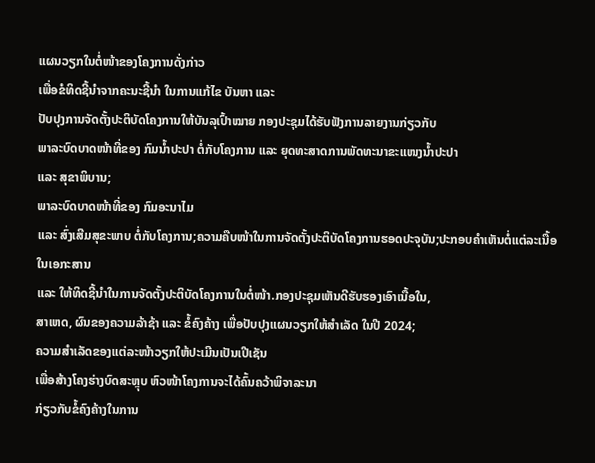ແຜນວຽກໃນຕໍ່ໜ້າຂອງໂຄງການດັ່ງກ່າວ
ເພື່ອຂໍທິດຊີ້ນໍາຈາກຄະນະຊີ້ນໍາ ໃນການແກ້ໄຂ ບັນຫາ ແລະ
ປັບປຸງການຈັດຕັ້ງປະຕິບັດໂຄງການໃຫ້ບັນລຸເປົ້າໝາຍ ກອງປະຊຸມໄດ້ຮັບຟັງການລາຍງານກ່ຽວກັບ
ພາລະບົດບາດໜ້າທີ່ຂອງ ກົມນໍ້າປະປາ ຕໍ່ກັບໂຄງການ ແລະ ຍຸດທະສາດການພັດທະນາຂະແໜງນໍ້າປະປາ
ແລະ ສຸຂາພິບານ;
ພາລະບົດບາດໜ້າທີ່ຂອງ ກົມອະນາໄມ
ແລະ ສົ່ງເສີມສຸຂະພາບ ຕໍ່ກັບໂຄງການ;ຄວາມຄືບໜ້າໃນການຈັດຕັ້ງປະຕິບັດໂຄງການຮອດປະຈຸບັນ;ປະກອບຄໍາເຫັນຕໍ່ແຕ່ລະເນື້ອໃນເອກະສານ
ແລະ ໃຫ້ທິດຊີ້ນໍາໃນການຈັດຕັ້ງປະຕິບັດໂຄງການໃນຕໍ່ໜ້າ.ກອງປະຊຸມເຫັນດີຮັບຮອງເອົາເນື້ອໃນ,
ສາເຫດ, ຜົນຂອງຄວາມລ້າຊ້າ ແລະ ຂໍ້ຄົງຄ້າງ ເພື່ອປັບປຸງແຜນວຽກໃຫ້ສໍາເລັດ ໃນປີ 2024;
ຄວາມສໍາເລັດຂອງແຕ່ລະໜ້າວຽກໃຫ້ປະເມີນເປັນເປີເຊັນ
ເພື່ອສ້າງໂຄງຮ່າງບົດສະຫຼຸບ ຫົວໜ້າໂຄງການຈະໄດ້ຄົ້ນຄວ້າພິຈາລະນາ
ກ່ຽວກັບຂໍ້ຄົງຄ້າງໃນການ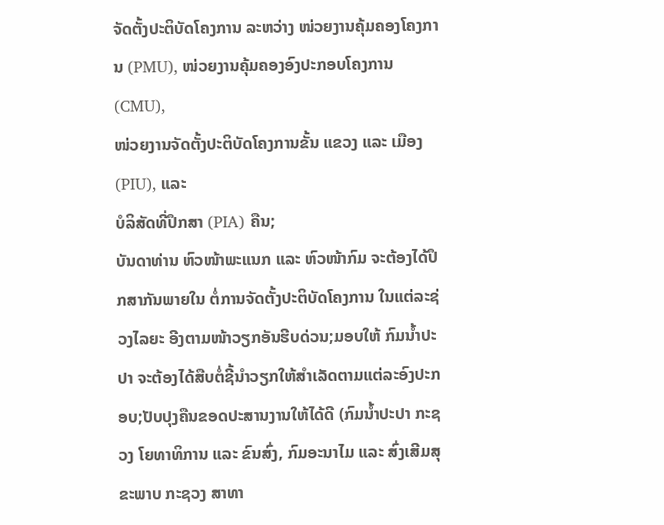ຈັດຕັ້ງປະຕິບັດໂຄງການ ລະຫວ່າງ ໜ່ວຍງານຄຸ້ມຄອງໂຄງການ (PMU), ໜ່ວຍງານຄຸ້ມຄອງອົງປະກອບໂຄງການ (CMU),
ໜ່ວຍງານຈັດຕັ້ງປະຕິບັດໂຄງການຂັ້ນ ແຂວງ ແລະ ເມືອງ (PIU), ແລະ
ບໍລິສັດທີ່ປຶກສາ (PIA) ຄືນ;
ບັນດາທ່ານ ຫົວໜ້າພະແນກ ແລະ ຫົວໜ້າກົມ ຈະຕ້ອງໄດ້ປຶກສາກັນພາຍໃນ ຕໍ່ການຈັດຕັ້ງປະຕິບັດໂຄງການ ໃນແຕ່ລະຊ່ວງໄລຍະ ອີງຕາມໜ້າວຽກອັນຮີບດ່ວນ;ມອບໃຫ້ ກົມນໍ້າປະປາ ຈະຕ້ອງໄດ້ສືບຕໍ່ຊີ້ນໍາວຽກໃຫ້ສໍາເລັດຕາມແຕ່ລະອົງປະກອບ;ປັບປຸງຄືນຂອດປະສານງານໃຫ້ໄດ້ດີ (ກົມນໍ້າປະປາ ກະຊວງ ໂຍທາທິການ ແລະ ຂົນສົ່ງ, ກົມອະນາໄມ ແລະ ສົ່ງເສີມສຸຂະພາບ ກະຊວງ ສາທາ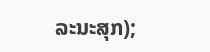ລະນະສຸກ);